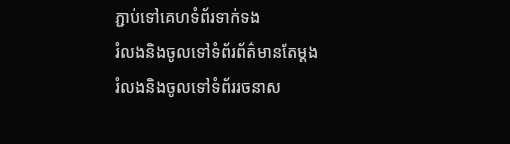ភ្ជាប់ទៅគេហទំព័រទាក់ទង
រំលងនិងចូលទៅទំព័រព័ត៌មានតែម្តង
រំលងនិងចូលទៅទំព័ររចនាស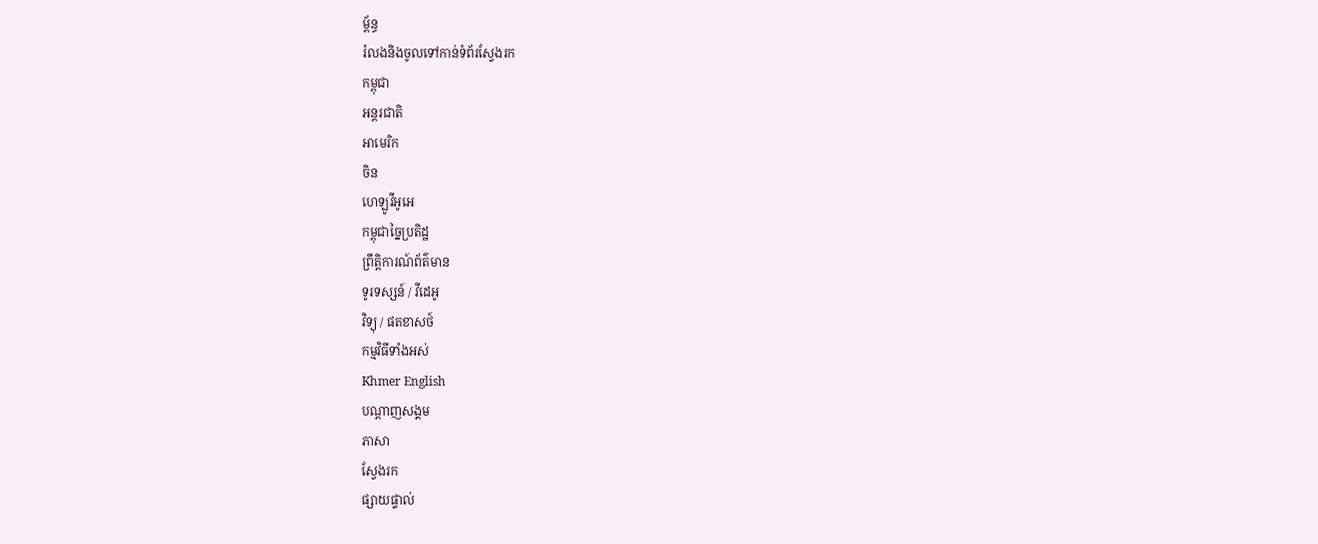ម្ព័ន្ធ
រំលងនិងចូលទៅកាន់ទំព័រស្វែងរក
កម្ពុជា
អន្តរជាតិ
អាមេរិក
ចិន
ហេឡូវីអូអេ
កម្ពុជាច្នៃប្រតិដ្ឋ
ព្រឹត្តិការណ៍ព័ត៌មាន
ទូរទស្សន៍ / វីដេអូ
វិទ្យុ / ផតខាសថ៍
កម្មវិធីទាំងអស់
Khmer English
បណ្តាញសង្គម
ភាសា
ស្វែងរក
ផ្សាយផ្ទាល់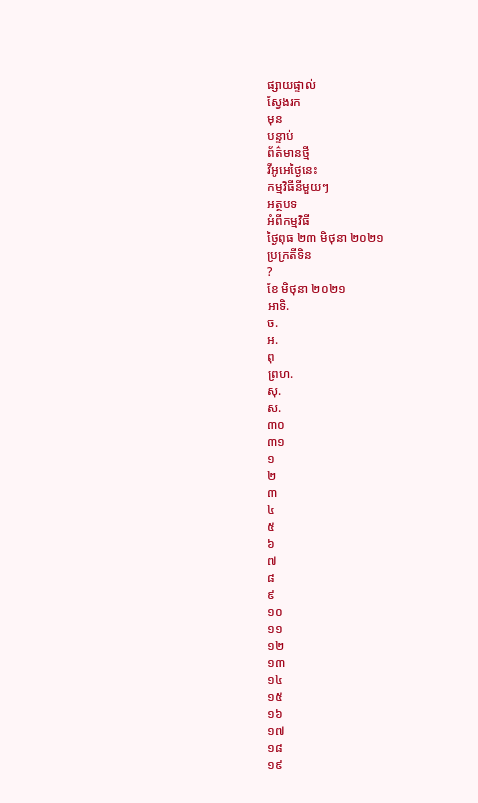ផ្សាយផ្ទាល់
ស្វែងរក
មុន
បន្ទាប់
ព័ត៌មានថ្មី
វីអូអេថ្ងៃនេះ
កម្មវិធីនីមួយៗ
អត្ថបទ
អំពីកម្មវិធី
ថ្ងៃពុធ ២៣ មិថុនា ២០២១
ប្រក្រតីទិន
?
ខែ មិថុនា ២០២១
អាទិ.
ច.
អ.
ពុ
ព្រហ.
សុ.
ស.
៣០
៣១
១
២
៣
៤
៥
៦
៧
៨
៩
១០
១១
១២
១៣
១៤
១៥
១៦
១៧
១៨
១៩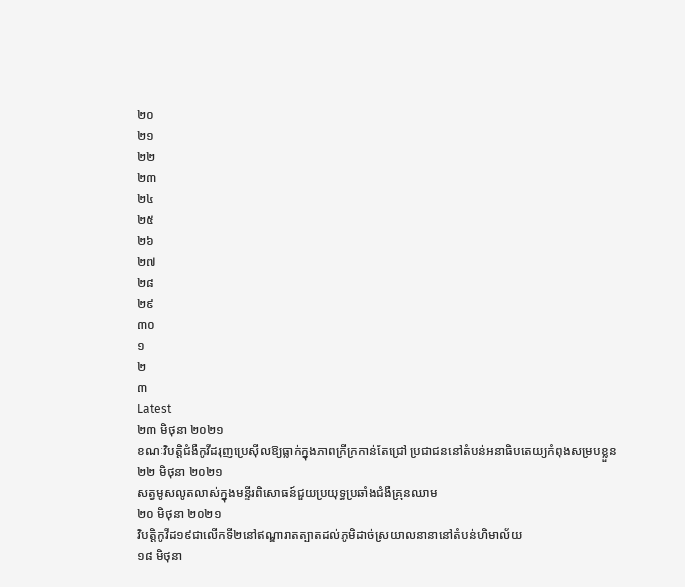២០
២១
២២
២៣
២៤
២៥
២៦
២៧
២៨
២៩
៣០
១
២
៣
Latest
២៣ មិថុនា ២០២១
ខណៈវិបត្តិជំងឺកូវីដរុញប្រេស៊ីលឱ្យធ្លាក់ក្នុងភាពក្រីក្រកាន់តែជ្រៅ ប្រជាជននៅតំបន់អនាធិបតេយ្យកំពុងសម្របខ្លួន
២២ មិថុនា ២០២១
សត្វមូសលូតលាស់ក្នុងមន្ទីរពិសោធន៍ជួយប្រយុទ្ធប្រឆាំងជំងឺគ្រុនឈាម
២០ មិថុនា ២០២១
វិបត្តិកូវីដ១៩ជាលើកទី២នៅឥណ្ឌារាតត្បាតដល់ភូមិដាច់ស្រយាលនានានៅតំបន់ហិមាល័យ
១៨ មិថុនា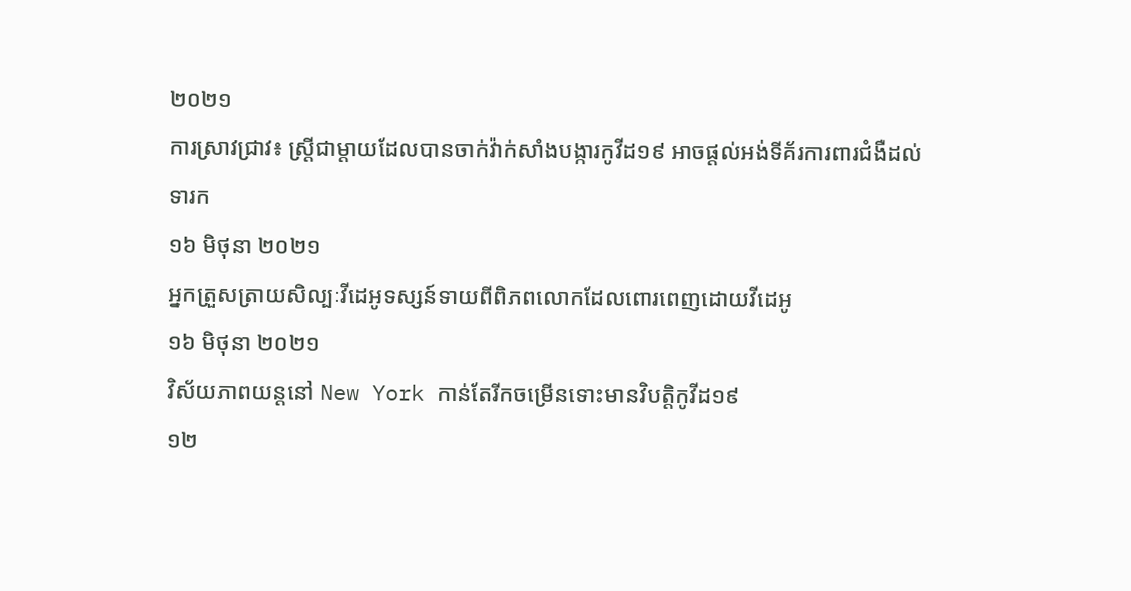២០២១
ការស្រាវជ្រាវ៖ ស្ត្រីជាម្តាយដែលបានចាក់វ៉ាក់សាំងបង្ការកូវីដ១៩ អាចផ្តល់អង់ទីគ័រការពារជំងឺដល់ទារក
១៦ មិថុនា ២០២១
អ្នកត្រួសត្រាយសិល្បៈវីដេអូទស្សន៍ទាយពីពិភពលោកដែលពោរពេញដោយវីដេអូ
១៦ មិថុនា ២០២១
វិស័យភាពយន្តនៅ New York កាន់តែរីកចម្រើនទោះមានវិបត្តិកូវីដ១៩
១២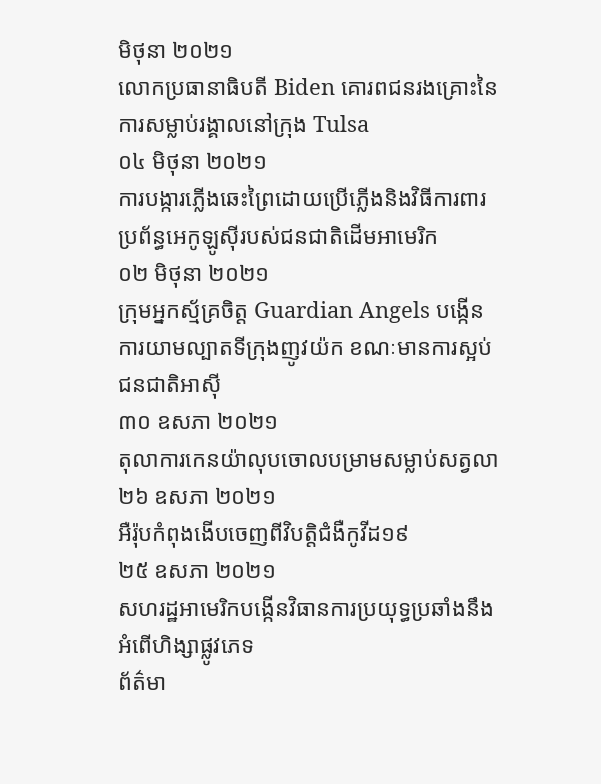មិថុនា ២០២១
លោកប្រធានាធិបតី Biden គោរពជនរងគ្រោះនៃការសម្លាប់រង្គាលនៅក្រុង Tulsa
០៤ មិថុនា ២០២១
ការបង្ការភ្លើងឆេះព្រៃដោយប្រើភ្លើងនិងវិធីការពារប្រព័ន្ធអេកូឡូស៊ីរបស់ជនជាតិដើមអាមេរិក
០២ មិថុនា ២០២១
ក្រុមអ្នកស្ម័គ្រចិត្ត Guardian Angels បង្កើនការយាមល្បាតទីក្រុងញូវយ៉ក ខណៈមានការស្អប់ជនជាតិអាស៊ី
៣០ ឧសភា ២០២១
តុលាការកេនយ៉ាលុបចោលបម្រាមសម្លាប់សត្វលា
២៦ ឧសភា ២០២១
អឺរ៉ុបកំពុងងើបចេញពីវិបត្តិជំងឺកូវីដ១៩
២៥ ឧសភា ២០២១
សហរដ្ឋអាមេរិកបង្កើនវិធានការប្រយុទ្ធប្រឆាំងនឹងអំពើហិង្សាផ្លូវភេទ
ព័ត៌មា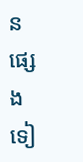នផ្សេងទៀ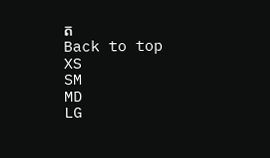ត
Back to top
XS
SM
MD
LG